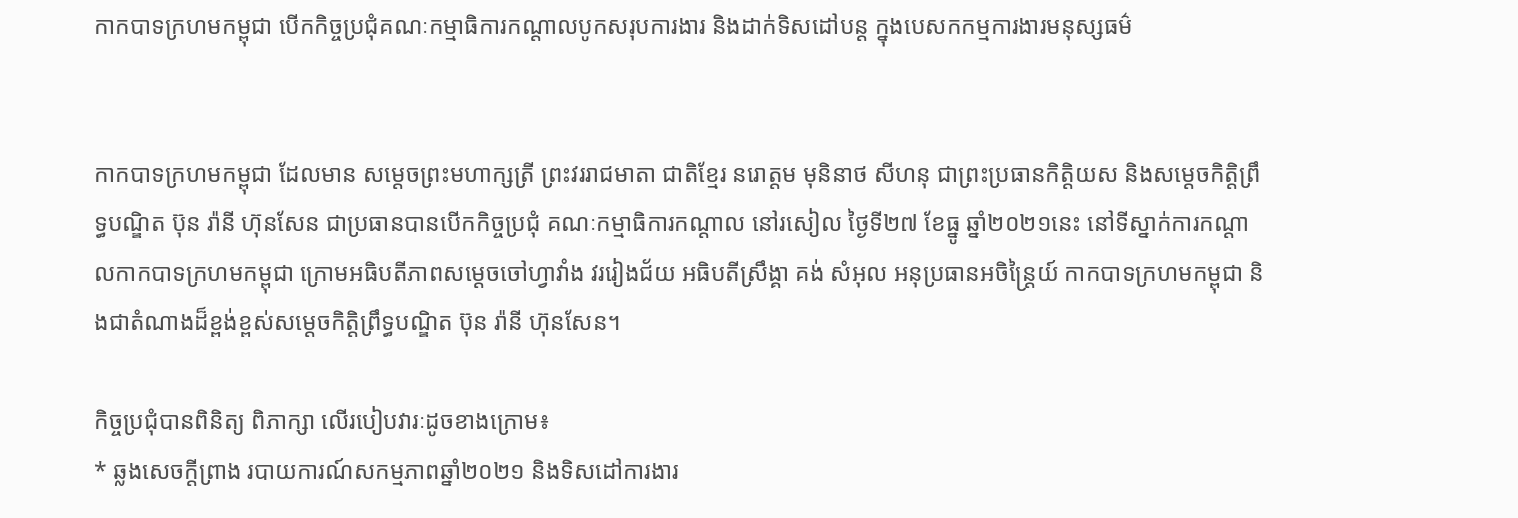កាកបាទក្រហមកម្ពុជា បើកកិច្ចប្រជុំគណៈកម្មាធិការកណ្ដាលបូកសរុបការងារ និងដាក់ទិសដៅបន្ត ក្នុងបេសកកម្មការងារមនុស្សធម៌


កាកបាទក្រហមកម្ពុជា ដែលមាន សម្ដេចព្រះមហាក្សត្រី ព្រះវររាជមាតា ជាតិខ្មែរ នរោត្ដម មុនិនាថ សីហនុ ជាព្រះប្រធានកិត្ដិយស និងសម្ដេចកិត្ដិព្រឹទ្ធបណ្ឌិត ប៊ុន រ៉ានី ហ៊ុនសែន ជាប្រធានបានបើកកិច្ចប្រជុំ គណៈកម្មាធិការកណ្ដាល នៅរសៀល ថ្ងៃទី២៧ ខែធ្នូ ឆ្នាំ២០២១នេះ នៅទីស្នាក់ការកណ្ដាលកាកបាទក្រហមកម្ពុជា ក្រោមអធិបតីភាពសម្ដេចចៅហ្វាវាំង វររៀងជ័យ អធិបតីស្រឹង្គា គង់ សំអុល អនុប្រធានអចិន្ដ្រៃយ៍ កាកបាទក្រហមកម្ពុជា និងជាតំណាងដ៏ខ្ពង់ខ្ពស់សម្ដេចកិត្ដិព្រឹទ្ធបណ្ឌិត ប៊ុន រ៉ានី ហ៊ុនសែន។

កិច្ចប្រជុំបានពិនិត្យ ពិភាក្សា លើរបៀបវារៈដូចខាងក្រោម៖
* ឆ្លងសេចក្ដីព្រាង របាយការណ៍សកម្មភាពឆ្នាំ២០២១ និងទិសដៅការងារ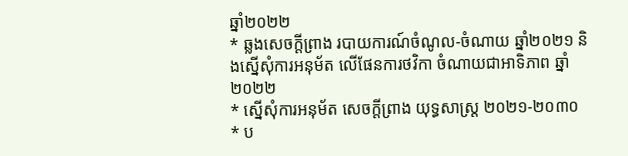ឆ្នាំ២០២២
* ឆ្លងសេចក្ដីព្រាង របាយការណ៍ចំណូល-ចំណាយ ឆ្នាំ២០២១ និងស្នើសុំការអនុម័ត លើផែនការថវិកា ចំណាយជាអាទិភាព ឆ្នាំ២០២២
* ស្នើសុំការអនុម័ត សេចក្ដីព្រាង យុទ្ធសាស្ដ្រ ២០២១-២០៣០
* ប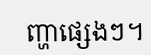ញ្ហាផ្សេងៗ។